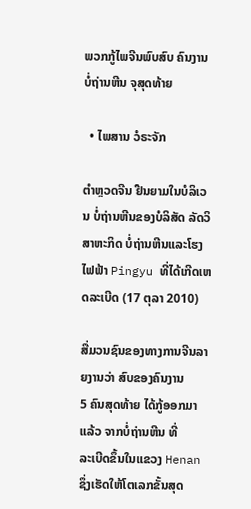ພວກກູ້ໄພຈີນພົບສົບ ຄົນງານບໍ່ຖ່ານຫີນ ຈຸສຸດທ້າຍ

  • ໄພສານ ວໍຣະຈັກ

ຕຳຫຼວດຈີນ ຢືນຍາມໃນບໍລິເວນ ບໍ່ຖ່ານຫີນຂອງບໍລິສັດ ລັດວິສາຫະກິດ ບໍ່ຖ່ານຫີນແລະໂຮງໄຟຟ້າ Pingyu ທີ່ໄດ້ເກີດເຫດລະເບີດ (17 ຕຸລາ 2010)

ສື່ມວນຊົນຂອງທາງການຈີນລາຍງານວ່າ ສົບຂອງຄົນງານ
5 ຄົນສຸດທ້າຍ ໄດ້ກູ້ອອກມາແລ້ວ ຈາກບໍ່ຖ່ານຫີນ ທີ່
ລະເບີດຂຶ້ນໃນແຂວງ Henan ຊຶ່ງເຮັດໃຫ້ໂຕເລກຂັ້ນສຸດ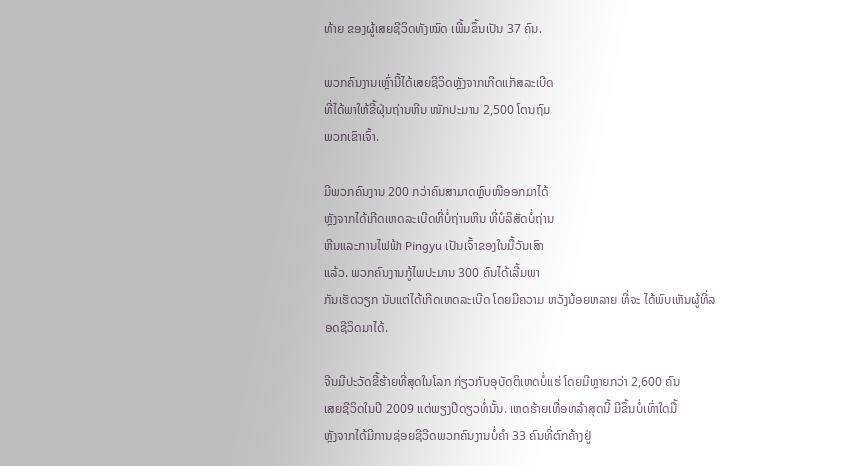ທ້າຍ ຂອງຜູ້ເສຍຊີວິດທັງໝົດ ເພີ້ມຂຶ້ນເປັນ 37 ຄົນ.

ພວກຄົນງານເຫຼົ່ານີ້ໄດ້ເສຍຊີວິດຫຼັງຈາກເກີດແກັສລະເບີດ
ທີ່ໄດ້ພາໃຫ້ຂີ້ຝຸ່ນຖ່ານຫີນ ໜັກປະມານ 2,500 ໂຕນຖົມ
ພວກເຂົາເຈົ້າ.

ມີພວກຄົນງານ 200 ກວ່າຄົນສາມາດຫຼົບໜີອອກມາໄດ້
ຫຼັງຈາກໄດ້ເກີດເຫດລະເບີດທີ່ບໍ່ຖ່ານຫີນ ທີ່ບໍລິສັດບໍ່ຖ່ານ
ຫີນແລະການໄຟຟ້າ Pingyu ເປັນເຈົ້າຂອງໃນມື້ວັນເສົາ
ແລ້ວ. ພວກຄົນງານກູ້ໄພປະມານ 300 ຄົນໄດ້ເລີ້ມພາ
ກັນເຮັດວຽກ ນັບແຕ່ໄດ້ເກີດເຫດລະເບີດ ໂດຍມີຄວາມ ຫວັງນ້ອຍຫລາຍ ທີ່ຈະ ໄດ້ພົບເຫັນຜູ້ທີ່ລອດຊີວິດມາໄດ້.

ຈີນມີປະວັດຂີ້ຮ້າຍທີ່ສຸດໃນໂລກ ກ່ຽວກັບອຸບັດຕິເຫດບໍ່ແຮ່ ໂດຍມີຫຼາຍກວ່າ 2,600 ຄົນ
ເສຍຊີວິດໃນປີ 2009 ແຕ່ພຽງປີດຽວທໍ່ນັ້ນ. ເຫດຮ້າຍເທື່ອຫລ້າສຸດນີ້ ມີຂຶ້ນບໍ່ເທົ່າໃດມື້
ຫຼັງຈາກໄດ້ມີການຊ່ອຍຊີວີດພວກຄົນງານບໍ່ຄຳ 33 ຄົນທີ່ຕົກຄ້າງຢູ່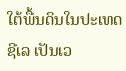ໃຕ້ພື້ນດິນໃນປະເທດ
ຊີເລ ເປັນເວ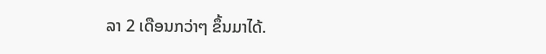ລາ 2 ເດືອນກວ່າໆ ຂຶ້ນມາໄດ້.